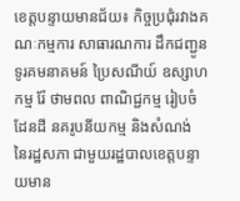ខេត្តបន្ទាយមានជ័យ៖ កិច្ចប្រជុំរវាងគណៈកម្មការ សាធារណការ ដឹកជញ្ជូន ទូរគមនាគមន៍ ប្រៃសណីយ៍ ឧស្សាហកម្ម រ៉ែ ថាមពល ពាណិជ្ជកម្ម រៀបចំដែនដី នគរូបនីយកម្ម និងសំណង់ នៃរដ្ឋសភា ជាមួយរដ្ឋបាលខេត្តបន្ទាយមាន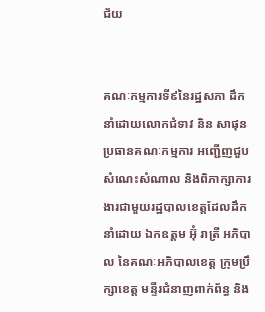ជ័យ


គណៈកម្មការទី៩នៃរដ្ឋសភា ដឹកនាំដោយលោកជំទាវ និន សាផុន ប្រធានគណៈកម្មការ អញ្ជើញជួបសំណេះសំណាល និងពិភាក្សាការងារជាមួយរដ្ឋបាលខេត្តដែលដឹកនាំដោយ ឯកឧត្តម អ៊ុំ រាត្រី អភិបាល នៃគណៈអភិបាលខេត្ត ក្រុមប្រឹក្សាខេត្ត មន្ទីរជំនាញពាក់ព័ន្ធ និង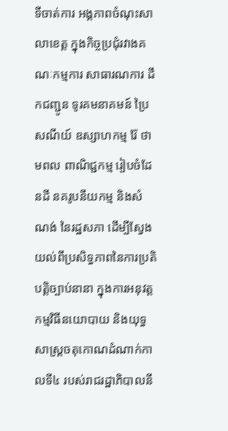ទីចាត់ការ អង្គភាពចំណុះសាលាខេត្ត ក្នុងកិច្ចប្រជុំរវាងគណៈកម្មការ សាធារណការ ដឹកជញ្ជូន ទូរគមនាគមន៍ ប្រៃសណីយ៍ ឧស្សាហកម្ម រ៉ែ ថាមពល ពាណិជ្ជកម្ម រៀបចំដែនដី នគរូបនីយកម្ម និងសំណង់ នៃរដ្ឋសភា ដើម្បីស្វែងយល់ពីប្រសិទ្ធភាពនៃការប្រតិបត្តិច្បាប់នានា ក្នុងការអនុវត្តកម្មវិធីនយោបាយ និងយុទ្ធ សាស្រ្តចតុកោណដំណាក់កាលទី៤ របស់រាជរដ្ឋាភិបាលនី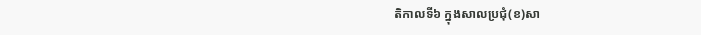តិកាលទី៦ ក្នុងសាលប្រជុំ(ខ)សា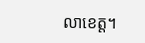លាខេត្ត។